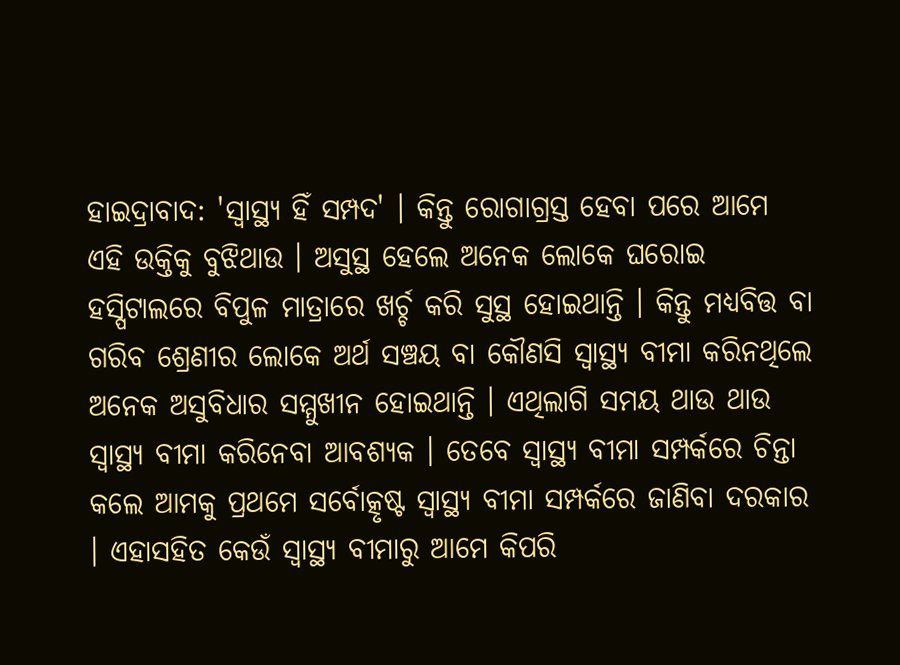ହାଇଦ୍ରାବାଦ: 'ସ୍ବାସ୍ଥ୍ୟ ହିଁ ସମ୍ପଦ' । କିନ୍ତୁ ରୋଗାଗ୍ରସ୍ତ ହେବା ପରେ ଆମେ ଏହି ଉକ୍ତିକୁ ବୁଝିଥାଉ । ଅସୁସ୍ଥ ହେଲେ ଅନେକ ଲୋକେ ଘରୋଇ ହସ୍ପିଟାଲରେ ବିପୁଳ ମାତ୍ରାରେ ଖର୍ଚ୍ଚ କରି ସୁସ୍ଥ ହୋଇଥାନ୍ତି । କିନ୍ତୁ ମଧ୍ୟବିତ୍ତ ବା ଗରିବ ଶ୍ରେଣୀର ଲୋକେ ଅର୍ଥ ସଞ୍ଚୟ ବା କୌଣସି ସ୍ବାସ୍ଥ୍ୟ ବୀମା କରିନଥିଲେ ଅନେକ ଅସୁବିଧାର ସମ୍ମୁଖୀନ ହୋଇଥାନ୍ତି । ଏଥିଲାଗି ସମୟ ଥାଉ ଥାଉ ସ୍ବାସ୍ଥ୍ୟ ବୀମା କରିନେବା ଆବଶ୍ୟକ । ତେବେ ସ୍ବାସ୍ଥ୍ୟ ବୀମା ସମ୍ପର୍କରେ ଚିନ୍ତା କଲେ ଆମକୁ ପ୍ରଥମେ ସର୍ବୋତ୍କୃଷ୍ଟ ସ୍ବାସ୍ଥ୍ୟ ବୀମା ସମ୍ପର୍କରେ ଜାଣିବା ଦରକାର । ଏହାସହିତ କେଉଁ ସ୍ବାସ୍ଥ୍ୟ ବୀମାରୁ ଆମେ କିପରି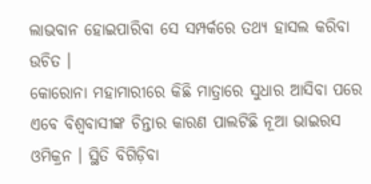ଲାଭବାନ ହୋଇପାରିବା ସେ ସମ୍ପର୍କରେ ତଥ୍ୟ ହାସଲ କରିବା ଉଚିତ ।
କୋରୋନା ମହାମାରୀରେ କିଛି ମାତ୍ରାରେ ସୁଧାର ଆସିବା ପରେ ଏବେ ବିଶ୍ବବାସୀଙ୍କ ଚିନ୍ତାର କାରଣ ପାଲଟିଛି ନୂଆ ଭାଇରସ ଓମିକ୍ରନ । ସ୍ଥିତି ବିଗିଡ଼ିବା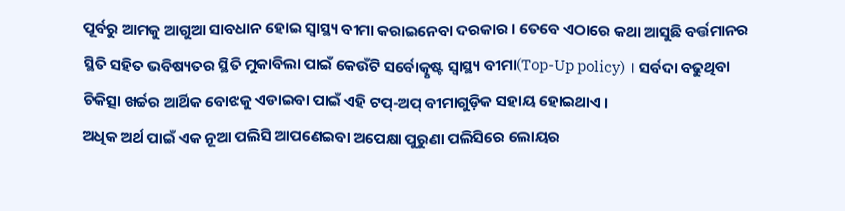ପୂର୍ବରୁ ଆମକୁ ଆଗୁଆ ସାବଧାନ ହୋଇ ସ୍ବାସ୍ଥ୍ୟ ବୀମା କରାଇନେବା ଦରକାର । ତେବେ ଏଠାରେ କଥା ଆସୁଛି ବର୍ତ୍ତମାନର ସ୍ଥିତି ସହିତ ଭବିଷ୍ୟତର ସ୍ଥିତି ମୁକାବିଲା ପାଇଁ କେଉଁଟି ସର୍ବୋତ୍କୃଷ୍ଟ ସ୍ବାସ୍ଥ୍ୟ ବୀମା(Top-Up policy) । ସର୍ବଦା ବଢୁଥିବା ଚିକିତ୍ସା ଖର୍ଚ୍ଚର ଆର୍ଥିକ ବୋଝକୁ ଏଡାଇବା ପାଇଁ ଏହି ଟପ୍-ଅପ୍ ବୀମାଗୁଡ଼ିକ ସହାୟ ହୋଇଥାଏ ।
ଅଧିକ ଅର୍ଥ ପାଇଁ ଏକ ନୂଆ ପଲିସି ଆପଣେଇବା ଅପେକ୍ଷା ପୁରୁଣା ପଲିସିରେ ଲୋୟର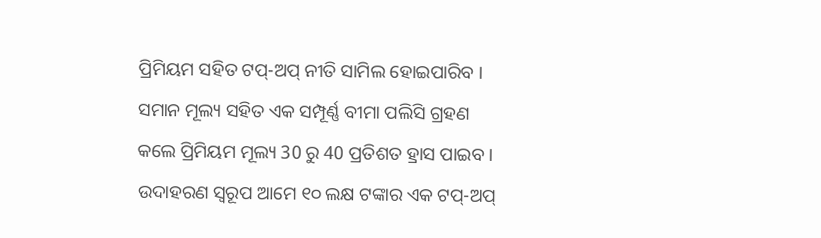ପ୍ରିମିୟମ ସହିତ ଟପ୍-ଅପ୍ ନୀତି ସାମିଲ ହୋଇପାରିବ । ସମାନ ମୂଲ୍ୟ ସହିତ ଏକ ସମ୍ପୂର୍ଣ୍ଣ ବୀମା ପଲିସି ଗ୍ରହଣ କଲେ ପ୍ରିମିୟମ ମୂଲ୍ୟ 30 ରୁ 40 ପ୍ରତିଶତ ହ୍ରାସ ପାଇବ । ଉଦାହରଣ ସ୍ବରୂପ ଆମେ ୧୦ ଲକ୍ଷ ଟଙ୍କାର ଏକ ଟପ୍-ଅପ୍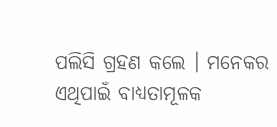ପଲିସି ଗ୍ରହଣ କଲେ । ମନେକର ଏଥିପାଇଁ ବାଧ୍ୟତାମୂଳକ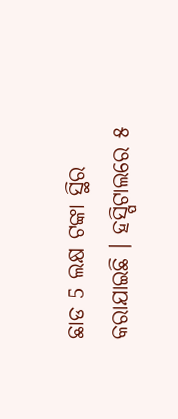ଛାଡ 5 ଲକ୍ଷ ଟଙ୍କା ସ୍ଥିର କରାଯାଇଛି । ହସ୍ପିଟାଲରେ ୫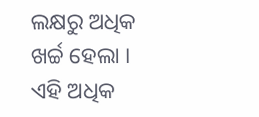ଲକ୍ଷରୁ ଅଧିକ ଖର୍ଚ୍ଚ ହେଲା । ଏହି ଅଧିକ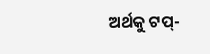ଅର୍ଥକୁ ଟପ୍-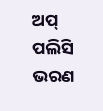ଅପ୍ ପଲିସି ଭରଣ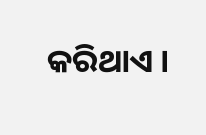କରିଥାଏ ।